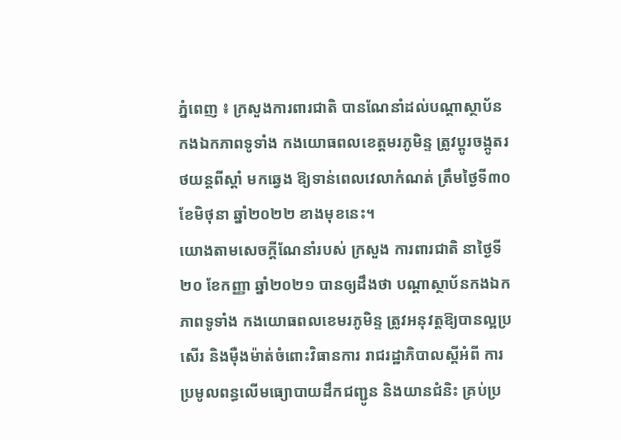ភ្នំពេញ ៖ ក្រសួងការពារជាតិ បានណែនាំដល់បណ្ដាស្ថាប័ន កងឯកភាពទូទាំង កងយោធពលខេត្តមរភូមិន្ទ ត្រូវប្ដូរចង្កូតរថយន្ដពីស្ដាំ មកឆ្វេង ឱ្យទាន់ពេលវេលាកំណត់ ត្រឹមថ្ងៃទី៣០ ខែមិថុនា ឆ្នាំ២០២២ ខាងមុខនេះ។
យោងតាមសេចក្ដីណែនាំរបស់ ក្រសួង ការពារជាតិ នាថ្ងៃទី២០ ខែកញ្ញា ឆ្នាំ២០២១ បានឲ្យដឹងថា បណ្តាស្ថាប័នកងឯកភាពទូទាំង កងយោធពលខេមរភូមិន្ទ ត្រូវអនុវត្តឱ្យបានល្អប្រសើរ និងម៉ឺងម៉ាត់ចំពោះវិធានការ រាជរដ្ឋាភិបាលស្តីអំពី ការប្រមូលពន្ធលើមធ្យោបាយដឹកជញ្ជូន និងយានជំនិះ គ្រប់ប្រ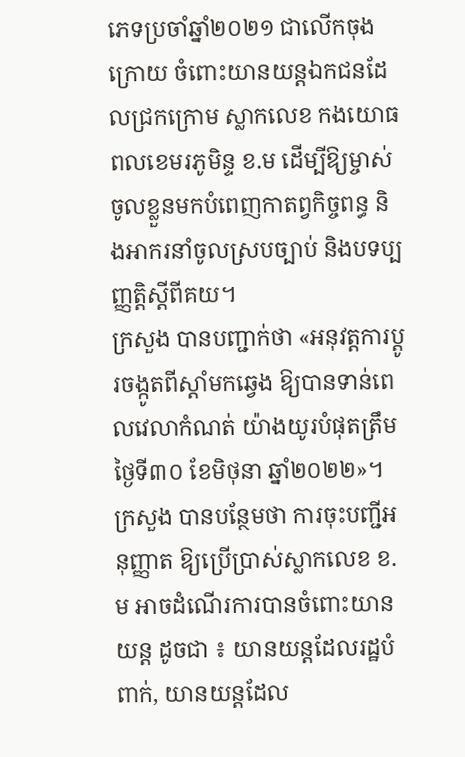ភេទប្រចាំឆ្នាំ២០២១ ជាលើកចុងក្រោយ ចំពោះយានយន្តឯកជនដែលជ្រកក្រោម ស្លាកលេខ កងយោធពលខេមរភូមិន្ទ ខ.ម ដើម្បីឱ្យម្ចាស់ចូលខ្លួនមកបំពេញកាតព្វកិច្ចពន្ធ និងអាករនាំចូលស្របច្បាប់ និងបទប្បញ្ញត្តិស្តីពីគយ។
ក្រសួង បានបញ្ជាក់ថា «អនុវត្តការប្តូរចង្កូតពីស្តាំមកឆ្វេង ឱ្យបានទាន់ពេលវេលាកំណត់ យ៉ាងយូរបំផុតត្រឹមថ្ងៃទី៣០ ខែមិថុនា ឆ្នាំ២០២២»។
ក្រសួង បានបន្ថែមថា ការចុះបញ្ជីអនុញ្ញាត ឱ្យប្រើប្រាស់ស្លាកលេខ ខ.ម អាចដំណើរការបានចំពោះយានយន្ត ដូចជា ៖ យានយន្តដែលរដ្ឋបំពាក់, យានយន្តដែល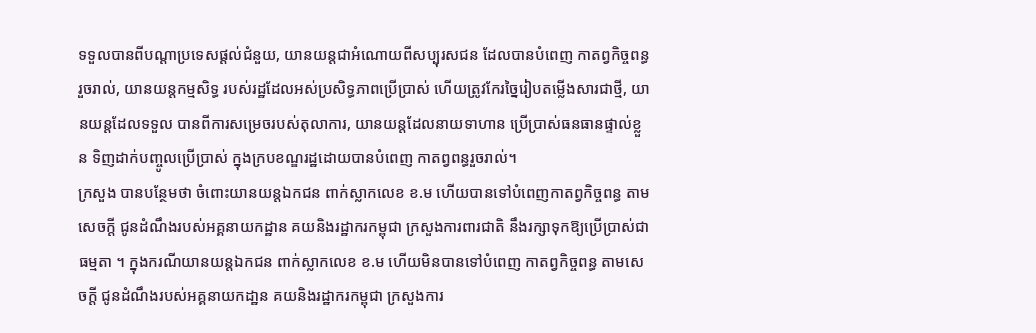ទទួលបានពីបណ្តាប្រទេសផ្តល់ជំនួយ, យានយន្តជាអំណោយពីសប្បុរសជន ដែលបានបំពេញ កាតព្វកិច្ចពន្ធរួចរាល់, យានយន្តកម្មសិទ្ធ របស់រដ្ឋដែលអស់ប្រសិទ្ធភាពប្រើប្រាស់ ហើយត្រូវកែរច្នៃរៀបតម្លើងសារជាថ្មី, យានយន្តដែលទទួល បានពីការសម្រេចរបស់តុលាការ, យានយន្តដែលនាយទាហាន ប្រើប្រាស់ធនធានផ្ទាល់ខ្លួន ទិញដាក់បញ្ចូលប្រើប្រាស់ ក្នុងក្របខណ្ឌរដ្ឋដោយបានបំពេញ កាតព្វពន្ធរួចរាល់។
ក្រសួង បានបន្ថែមថា ចំពោះយានយន្តឯកជន ពាក់ស្លាកលេខ ខ.ម ហើយបានទៅបំពេញកាតព្វកិច្ចពន្ធ តាមសេចក្ដី ជូនដំណឹងរបស់អគ្គនាយកដ្ឋាន គយនិងរដ្ឋាករកម្ពុជា ក្រសួងការពារជាតិ នឹងរក្សាទុកឱ្យប្រើប្រាស់ជាធម្មតា ។ ក្នុងករណីយានយន្តឯកជន ពាក់ស្លាកលេខ ខ.ម ហើយមិនបានទៅបំពេញ កាតព្វកិច្ចពន្ធ តាមសេចក្តី ជូនដំណឹងរបស់អគ្គនាយកដា្ឋន គយនិងរដ្ឋាករកម្ពុជា ក្រសួងការ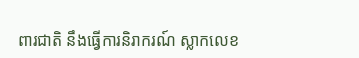ពារជាតិ នឹងធ្វើការនិរាករណ៍ ស្លាកលេខ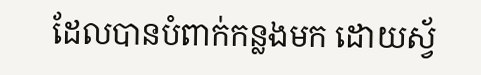ដែលបានបំពាក់កន្លងមក ដោយស្វ័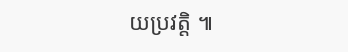យប្រវត្តិ ៕